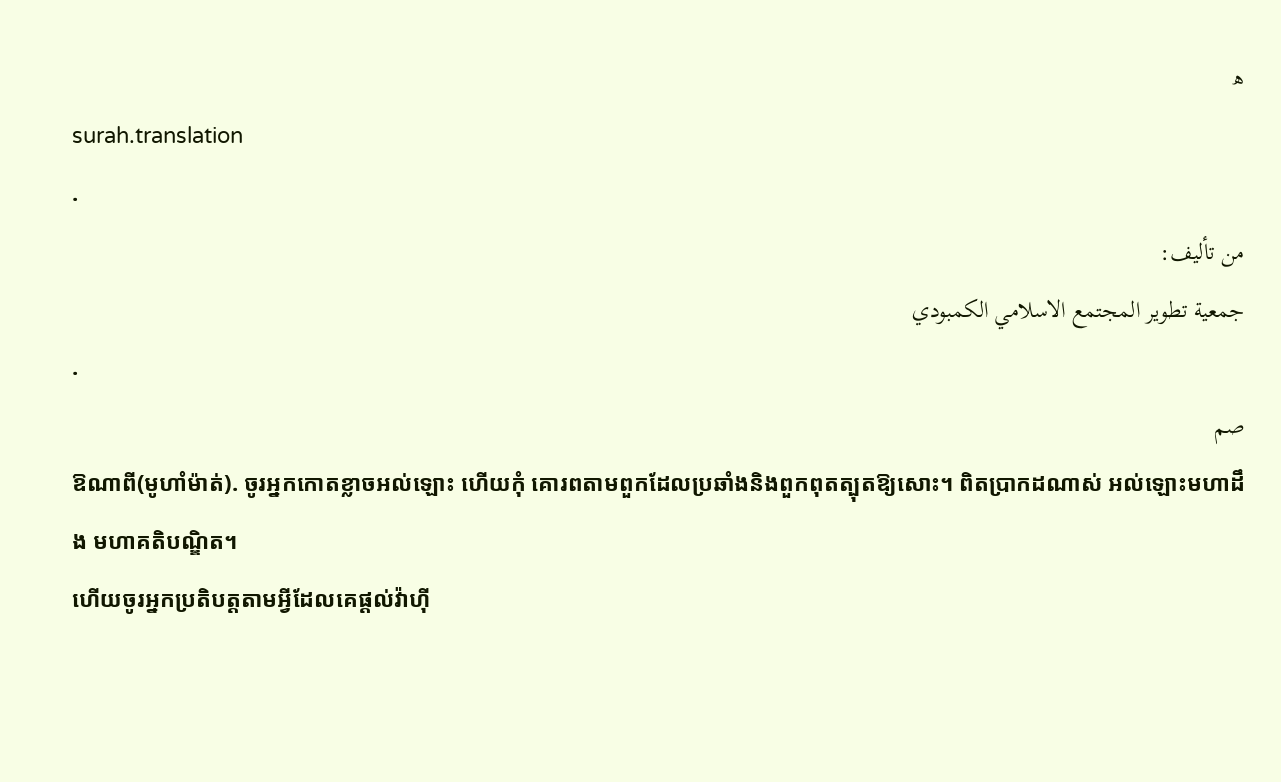ھ
surah.translation
.
من تأليف:
جمعية تطوير المجتمع الاسلامي الكمبودي
.
صم
ឱណាពី(មូហាំម៉ាត់). ចូរអ្នកកោតខ្លាចអល់ឡោះ ហើយកុំ គោរពតាមពួកដែលប្រឆាំងនិងពួកពុតត្បុតឱ្យសោះ។ ពិតប្រាកដណាស់ អល់ឡោះមហាដឹង មហាគតិបណ្ឌិត។
ហើយចូរអ្នកប្រតិបត្ដតាមអី្វដែលគេផ្ដល់វ៉ាហ៊ី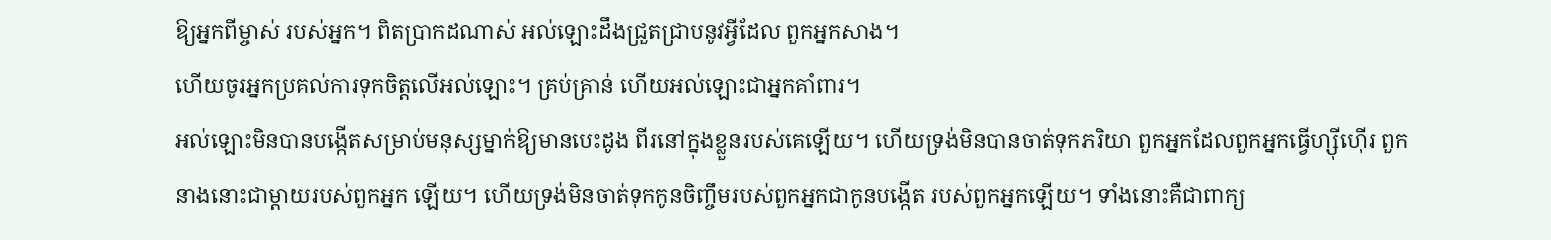ឱ្យអ្នកពីម្ចាស់ របស់អ្នក។ ពិតប្រាកដណាស់ អល់ឡោះដឹងជ្រួតជ្រាបនូវអ្វីដែល ពួកអ្នកសាង។
ហើយចូរអ្នកប្រគល់ការទុកចិត្ដលើអល់ឡោះ។ គ្រប់គ្រាន់ ហើយអល់ឡោះជាអ្នកគាំពារ។
អល់ឡោះមិនបានបង្កើតសម្រាប់មនុស្សម្នាក់ឱ្យមានបេះដូង ពីរនៅក្នុងខ្លួនរបស់គេឡើយ។ ហើយទ្រង់មិនបានចាត់ទុកភរិយា ពួកអ្នកដែលពួកអ្នកធ្វើហ្ស៊ីហ៊ើរ ពួកនាងនោះជាម្ដាយរបស់ពួកអ្នក ឡើយ។ ហើយទ្រង់មិនចាត់ទុកកូនចិញ្ចឹមរបស់ពួកអ្នកជាកូនបង្កើត របស់ពួកអ្នកឡើយ។ ទាំងនោះគឺជាពាក្យ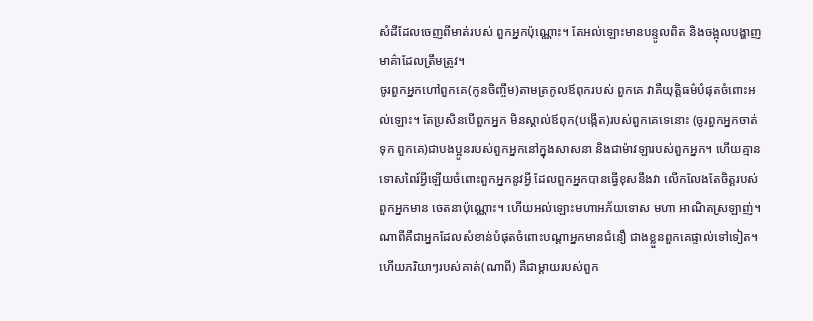សំដីដែលចេញពីមាត់របស់ ពួកអ្នកប៉ុណ្ណោះ។ តែអល់ឡោះមានបន្ទូលពិត និងចង្អុលបង្ហាញ មាគ៌ាដែលត្រឹមត្រូវ។
ចូរពួកអ្នកហៅពួកគេ(កូនចិញ្ចឹម)តាមត្រកូលឪពុករបស់ ពួកគេ វាគឺយុតិ្ដធម៌បំផុតចំពោះអល់ឡោះ។ តែប្រសិនបើពួកអ្នក មិនស្គាល់ឪពុក(បង្កើត)របស់ពួកគេទេនោះ (ចូរពួកអ្នកចាត់ទុក ពួកគេ)ជាបងប្អូនរបស់ពួកអ្នកនៅក្នុងសាសនា និងជាម៉ាវឡារបស់ពួកអ្នក។ ហើយគ្មានទោសពៃរ៍អ្វីឡើយចំពោះពួកអ្នកនូវអី្វ ដែលពួកអ្នកបានធ្វើខុសនឹងវា លើកលែងតែចិត្ដរបស់ពួកអ្នកមាន ចេតនាប៉ុណ្ណោះ។ ហើយអល់ឡោះមហាអភ័យទោស មហា អាណិតស្រឡាញ់។
ណាពីគឺជាអ្នកដែលសំខាន់បំផុតចំពោះបណ្ដាអ្នកមានជំនឿ ជាងខ្លួនពួកគេផ្ទាល់ទៅទៀត។ ហើយភរិយាៗរបស់គាត់(ណាពី) គឺជាម្ដាយរបស់ពួក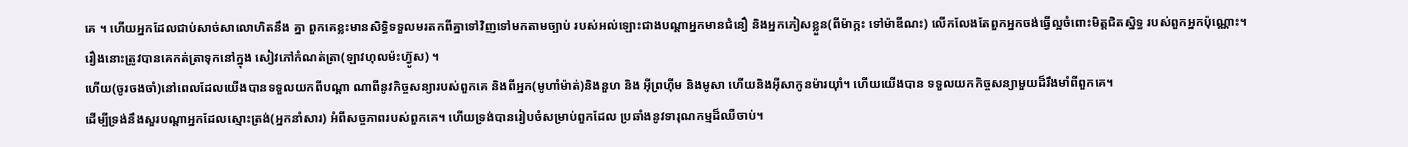គេ ។ ហើយអ្នកដែលជាប់សាច់សាលោហិតនឹង គ្នា ពួកគេខ្លះមានសិទិ្ធទទួលមរតកពីគ្នាទៅវិញទៅមកតាមច្បាប់ របស់អល់ឡោះជាងបណ្ដាអ្នកមានជំនឿ និងអ្នកភៀសខ្លួន(ពីម៉ាក្កះ ទៅម៉ាឌីណះ) លើកលែងតែពួកអ្នកចង់ធ្វើល្អចំពោះមិត្ដជិតស្និទ្ធ របស់ពួកអ្នកប៉ុណ្ណោះ។ រឿងនោះត្រូវបានគេកត់ត្រាទុកនៅក្នុង សៀវភៅកំណត់ត្រា(ឡាវហុលម៉ះហ្វ៊ូស) ។
ហើយ(ចូរចងចាំ)នៅពេលដែលយើងបានទទួលយកពីបណ្ដា ណាពីនូវកិច្ចសន្យារបស់ពួកគេ និងពីអ្នក(មូហាំម៉ាត់)និងនួហ និង អ៊ីព្រហ៊ីម និងមូសា ហើយនិងអ៊ីសាកូនម៉ារយ៉ាំ។ ហើយយើងបាន ទទួលយកកិច្ចសន្យាមួយដ៏រឹងមាំពីពួកគេ។
ដើម្បីទ្រង់នឹងសួរបណ្ដាអ្នកដែលស្មោះត្រង់(អ្នកនាំសារ) អំពីសច្ចភាពរបស់ពួកគេ។ ហើយទ្រង់បានរៀបចំសម្រាប់ពួកដែល ប្រឆាំងនូវទារុណកម្មដ៏ឈឺចាប់។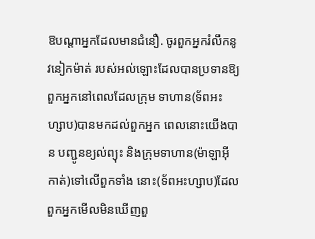ឱបណ្ដាអ្នកដែលមានជំនឿ. ចូរពួកអ្នករំលឹកនូវនៀកម៉ាត់ របស់អល់ឡោះដែលបានប្រទានឱ្យពួកអ្នកនៅពេលដែលក្រុម ទាហាន(ទ័ពអះហ្សាប)បានមកដល់ពួកអ្នក ពេលនោះយើងបាន បញ្ជូនខ្យល់ព្យុះ និងក្រុមទាហាន(ម៉ាឡាអ៊ីកាត់)ទៅលើពួកទាំង នោះ(ទ័ពអះហ្សាប)ដែលពួកអ្នកមើលមិនឃើញពួ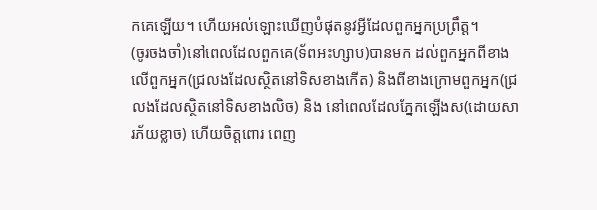កគេឡើយ។ ហើយអល់ឡោះឃើញបំផុតនូវអ្វីដែលពួកអ្នកប្រព្រឹត្ដ។
(ចូរចងចាំ)នៅពេលដែលពួកគេ(ទ័ពអះហ្សាប)បានមក ដល់ពួកអ្នកពីខាងលើពួកអ្នក(ជ្រលងដែលស្ថិតនៅទិសខាងកើត) និងពីខាងក្រោមពួកអ្នក(ជ្រលងដែលស្ថិតនៅទិសខាងលិច) និង នៅពេលដែលភ្នែកឡើងស(ដោយសារភ័យខ្លាច) ហើយចិត្ដពោរ ពេញ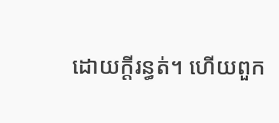ដោយក្ដីរន្ធត់។ ហើយពួក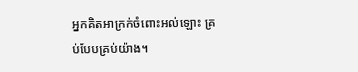អ្នកគិតអាក្រក់ចំពោះអល់ឡោះ គ្រប់បែបគ្រប់យ៉ាង។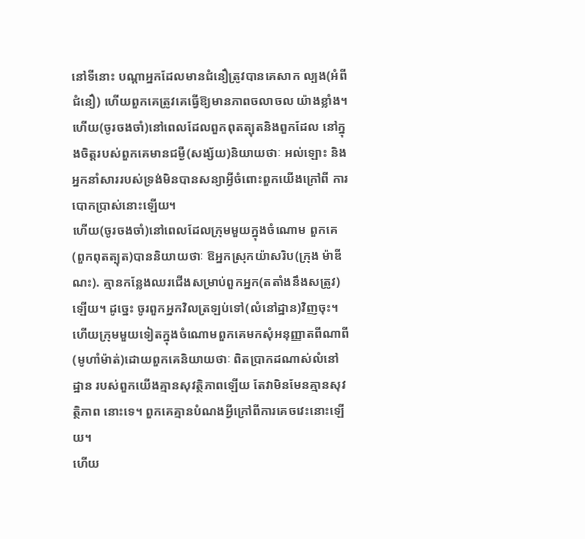នៅទីនោះ បណ្ដាអ្នកដែលមានជំនឿត្រូវបានគេសាក ល្បង(អំពីជំនឿ) ហើយពួកគេត្រូវគេធ្វើឱ្យមានភាពចលាចល យ៉ាងខ្លាំង។
ហើយ(ចូរចងចាំ)នៅពេលដែលពួកពុតត្បុតនិងពួកដែល នៅក្នុងចិត្ដរបស់ពួកគេមានជម្ងឺ(សង្ស័យ)និយាយថាៈ អល់ឡោះ និងអ្នកនាំសាររបស់ទ្រង់មិនបានសន្យាអ្វីចំពោះពួកយើងក្រៅពី ការបោកប្រាស់នោះឡើយ។
ហើយ(ចូរចងចាំ)នៅពេលដែលក្រុមមួយក្នុងចំណោម ពួកគេ(ពួកពុតត្បុត)បាននិយាយថាៈ ឱអ្នកស្រុកយ៉ាសរិប(ក្រុង ម៉ាឌីណះ). គ្មានកន្លែងឈរជើងសម្រាប់ពួកអ្នក(តតាំងនឹងសត្រូវ) ឡើយ។ ដូចេ្នះ ចូរពួកអ្នកវិលត្រឡប់ទៅ(លំនៅដ្ឋាន)វិញចុះ។ ហើយក្រុមមួយទៀតក្នុងចំណោមពួកគេមកសុំអនុញ្ញាតពីណាពី (មូហាំម៉ាត់)ដោយពួកគេនិយាយថាៈ ពិតប្រាកដណាស់លំនៅដ្ឋាន របស់ពួកយើងគ្មានសុវត្ថិភាពឡើយ តែវាមិនមែនគ្មានសុវត្ថិភាព នោះទេ។ ពួកគេគ្មានបំណងអ្វីក្រៅពីការគេចវេះនោះឡើយ។
ហើយ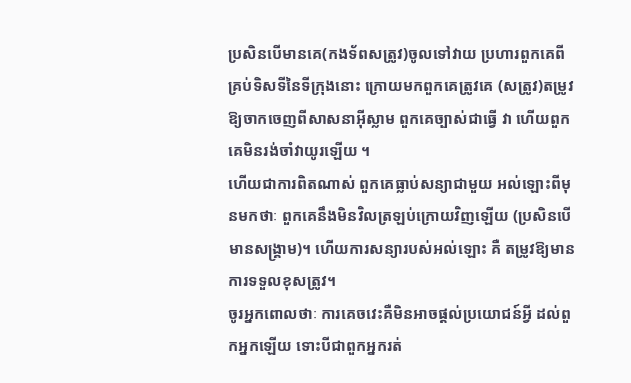ប្រសិនបើមានគេ(កងទ័ពសត្រូវ)ចូលទៅវាយ ប្រហារពួកគេពីគ្រប់ទិសទីនៃទីក្រុងនោះ ក្រោយមកពួកគេត្រូវគេ (សត្រូវ)តម្រូវឱ្យចាកចេញពីសាសនាអ៊ីស្លាម ពួកគេច្បាស់ជាធ្វើ វា ហើយពួកគេមិនរង់ចាំវាយូរឡើយ ។
ហើយជាការពិតណាស់ ពួកគេធ្លាប់សន្យាជាមួយ អល់ឡោះពីមុនមកថាៈ ពួកគេនឹងមិនវិលត្រឡប់ក្រោយវិញឡើយ (ប្រសិនបើមានសង្គ្រាម)។ ហើយការសន្យារបស់អល់ឡោះ គឺ តម្រូវឱ្យមានការទទួលខុសត្រូវ។
ចូរអ្នកពោលថាៈ ការគេចវេះគឺមិនអាចផ្ដល់ប្រយោជន៍អ្វី ដល់ពួកអ្នកឡើយ ទោះបីជាពួកអ្នករត់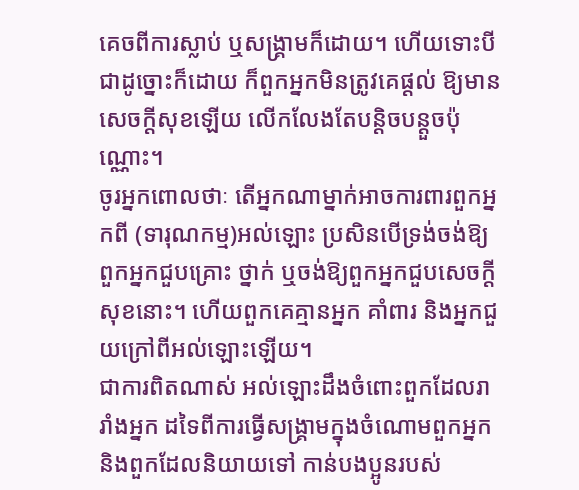គេចពីការស្លាប់ ឬសង្គ្រាមក៏ដោយ។ ហើយទោះបីជាដូច្នោះក៏ដោយ ក៏ពួកអ្នកមិនត្រូវគេផ្ដល់ ឱ្យមានសេចក្ដីសុខឡើយ លើកលែងតែបន្ដិចបន្ដួចប៉ុណ្ណោះ។
ចូរអ្នកពោលថាៈ តើអ្នកណាម្នាក់អាចការពារពួកអ្នកពី (ទារុណកម្ម)អល់ឡោះ ប្រសិនបើទ្រង់ចង់ឱ្យពួកអ្នកជួបគ្រោះ ថ្នាក់ ឬចង់ឱ្យពួកអ្នកជួបសេចក្ដីសុខនោះ។ ហើយពួកគេគ្មានអ្នក គាំពារ និងអ្នកជួយក្រៅពីអល់ឡោះឡើយ។
ជាការពិតណាស់ អល់ឡោះដឹងចំពោះពួកដែលរារាំងអ្នក ដទៃពីការធ្វើសង្គ្រាមក្នុងចំណោមពួកអ្នក និងពួកដែលនិយាយទៅ កាន់បងប្អូនរបស់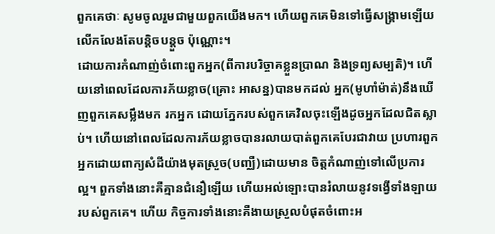ពួកគេថាៈ សូមចូលរួមជាមួយពួកយើងមក។ ហើយពួកគេមិនទៅធ្វើសង្គ្រាមឡើយ លើកលែងតែបន្ដិចបន្ដួច ប៉ុណ្ណោះ។
ដោយការកំណាញ់ចំពោះពួកអ្នក(ពីការបរិច្ចាគខ្លួនប្រាណ និងទ្រព្យសម្បតិ)។ ហើយនៅពេលដែលការភ័យខ្លាច(គ្រោះ អាសន្ន)បានមកដល់ អ្នក(មូហាំម៉ាត់)នឹងឃើញពួកគេសម្លឹងមក រកអ្នក ដោយភ្នែករបស់ពួកគេវិលចុះឡើងដូចអ្នកដែលជិតស្លាប់។ ហើយនៅពេលដែលការភ័យខ្លាចបានរលាយបាត់ពួកគេបែរជាវាយ ប្រហារពួកអ្នកដោយពាក្យសំដីយ៉ាងមុតស្រួច(បញ្ឈឺ)ដោយមាន ចិត្ដកំណាញ់ទៅលើប្រការល្អ។ ពួកទាំងនោះគឺគ្មានជំនឿឡើយ ហើយអល់ឡោះបានរំលាយនូវទង្វើទាំងឡាយរបស់ពួកគេ។ ហើយ កិច្ចការទាំងនោះគឺងាយស្រួលបំផុតចំពោះអ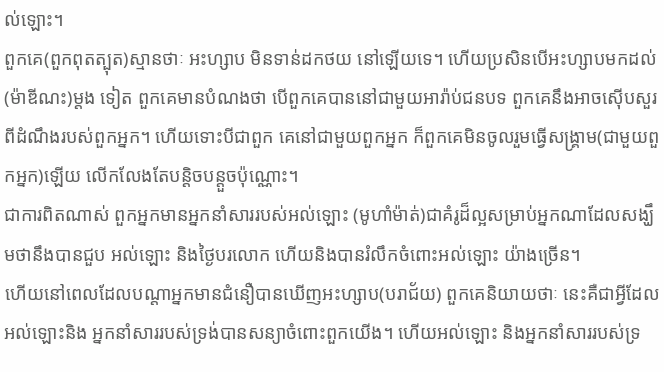ល់ឡោះ។
ពួកគេ(ពួកពុតត្បុត)ស្មានថាៈ អះហ្សាប មិនទាន់ដកថយ នៅឡើយទេ។ ហើយប្រសិនបើអះហ្សាបមកដល់(ម៉ាឌីណះ)ម្ដង ទៀត ពួកគេមានបំណងថា បើពួកគេបាននៅជាមួយអារ៉ាប់ជនបទ ពួកគេនឹងអាចស៊ើបសួរពីដំណឹងរបស់ពួកអ្នក។ ហើយទោះបីជាពួក គេនៅជាមួយពួកអ្នក ក៏ពួកគេមិនចូលរួមធ្វើសង្គ្រាម(ជាមួយពួកអ្នក)ឡើយ លើកលែងតែបន្ដិចបន្ដួចប៉ុណ្ណោះ។
ជាការពិតណាស់ ពួកអ្នកមានអ្នកនាំសាររបស់អល់ឡោះ (មូហាំម៉ាត់)ជាគំរូដ៏ល្អសម្រាប់អ្នកណាដែលសង្ឃឹមថានឹងបានជួប អល់ឡោះ និងថ្ងៃបរលោក ហើយនិងបានរំលឹកចំពោះអល់ឡោះ យ៉ាងច្រើន។
ហើយនៅពេលដែលបណ្ដាអ្នកមានជំនឿបានឃើញអះហ្សាប(បរាជ័យ) ពួកគេនិយាយថាៈ នេះគឺជាអ្វីដែលអល់ឡោះនិង អ្នកនាំសាររបស់ទ្រង់បានសន្យាចំពោះពួកយើង។ ហើយអល់ឡោះ និងអ្នកនាំសាររបស់ទ្រ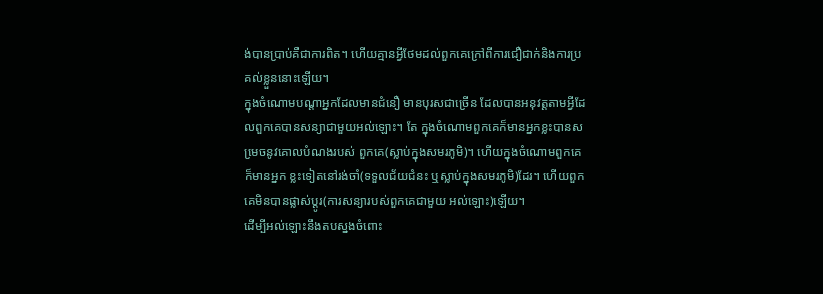ង់បានប្រាប់គឺជាការពិត។ ហើយគ្មានអ្វីថែមដល់ពួកគេក្រៅពីការជឿជាក់និងការប្រគល់ខ្លួននោះឡើយ។
ក្នុងចំណោមបណ្ដាអ្នកដែលមានជំនឿ មានបុរសជាច្រើន ដែលបានអនុវត្ដតាមអី្វដែលពួកគេបានសន្យាជាមួយអល់ឡោះ។ តែ ក្នុងចំណោមពួកគេក៏មានអ្នកខ្លះបានសមេ្រចនូវគោលបំណងរបស់ ពួកគេ(ស្លាប់ក្នុងសមរភូមិ)។ ហើយក្នុងចំណោមពួកគេក៏មានអ្នក ខ្លះទៀតនៅរង់ចាំ(ទទួលជ័យជំនះ ឬស្លាប់ក្នុងសមរភូមិ)ដែរ។ ហើយពួកគេមិនបានផ្លាស់ប្ដូរ(ការសន្យារបស់ពួកគេជាមួយ អល់ឡោះ)ឡើយ។
ដើម្បីអល់ឡោះនឹងតបស្នងចំពោះ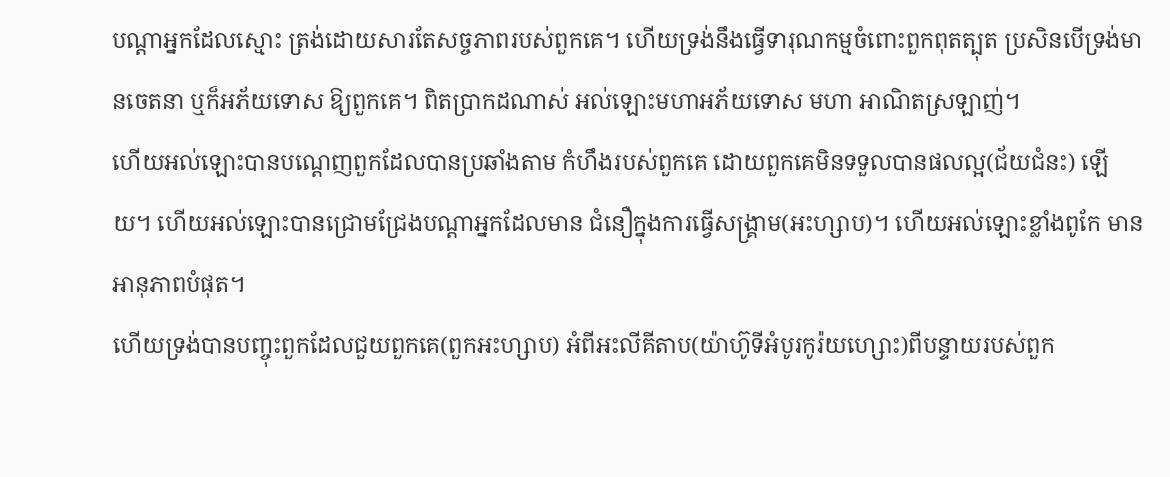បណ្ដាអ្នកដែលស្មោះ ត្រង់ដោយសារតែសច្ចភាពរបស់ពួកគេ។ ហើយទ្រង់នឹងធ្វើទារុណកម្មចំពោះពួកពុតត្បុត ប្រសិនបើទ្រង់មានចេតនា ឬក៏អភ័យទោស ឱ្យពួកគេ។ ពិតប្រាកដណាស់ អល់ឡោះមហាអភ័យទោស មហា អាណិតស្រឡាញ់។
ហើយអល់ឡោះបានបណេ្ដញពួកដែលបានប្រឆាំងតាម កំហឹងរបស់ពួកគេ ដោយពួកគេមិនទទួលបានផលល្អ(ជ័យជំនះ) ឡើយ។ ហើយអល់ឡោះបានជ្រោមជ្រែងបណ្ដាអ្នកដែលមាន ជំនឿក្នុងការធ្វើសង្គ្រាម(អះហ្សាប)។ ហើយអល់ឡោះខ្លាំងពូកែ មានអានុភាពបំផុត។
ហើយទ្រង់បានបញ្ចុះពួកដែលជួយពួកគេ(ពួកអះហ្សាប) អំពីអះលីគីតាប(យ៉ាហ៊ូទីអំបូរកូរ៉យហ្សោះ)ពីបន្ទាយរបស់ពួក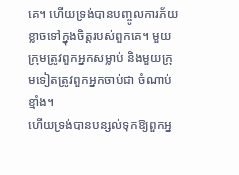គេ។ ហើយទ្រង់បានបញ្ចូលការភ័យខ្លាចទៅក្នុងចិត្ដរបស់ពួកគេ។ មួយ ក្រុមត្រូវពួកអ្នកសម្លាប់ និងមួយក្រុមទៀតត្រូវពួកអ្នកចាប់ជា ចំណាប់ខ្មាំង។
ហើយទ្រង់បានបន្សល់ទុកឱ្យពួកអ្ន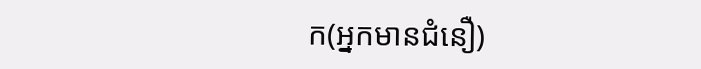ក(អ្នកមានជំនឿ)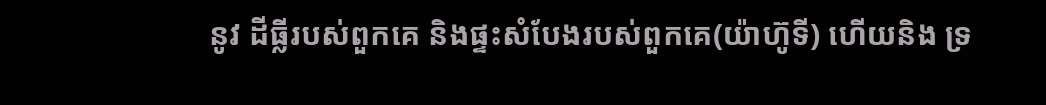នូវ ដីធ្លីរបស់ពួកគេ និងផ្ទះសំបែងរបស់ពួកគេ(យ៉ាហ៊ូទី) ហើយនិង ទ្រ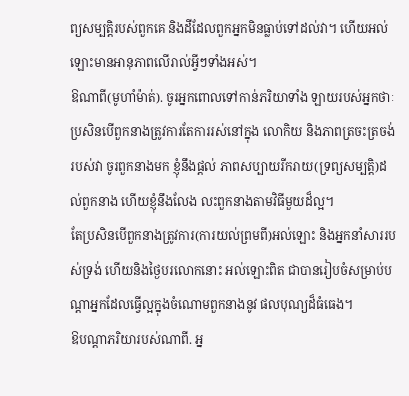ព្យសម្បតិ្ដរបស់ពួកគេ និងដីដែលពួកអ្នកមិនធ្លាប់ទៅដល់វា។ ហើយអល់ឡោះមានអានុភាពលើរាល់អ្វីៗទាំងអស់។
ឱណាពី(មូហាំម៉ាត់). ចូរអ្នកពោលទៅកាន់ភរិយាទាំង ឡាយរបស់អ្នកថាៈ ប្រសិនបើពួកនាងត្រូវការតែការរស់នៅក្នុង លោកិយ និងភាពត្រចះត្រចង់របស់វា ចូរពួកនាងមក ខ្ញុំនឹងផ្ដល់ ភាពសប្បាយរីករាយ(ទ្រព្យសម្បត្ដិ)ដល់ពួកនាង ហើយខ្ញុំនឹងលែង លះពួកនាងតាមវិធីមួយដ៏ល្អ។
តែប្រសិនបើពួកនាងត្រូវការ(ការយល់ព្រមពី)អល់ឡោះ និងអ្នកនាំសាររបស់ទ្រង់ ហើយនិងថ្ងៃបរលោកនោះ អល់ឡោះពិត ជាបានរៀបចំសម្រាប់បណ្ដាអ្នកដែលធ្វើល្អក្នុងចំណោមពួកនាងនូវ ផលបុណ្យដ៏ធំធេង។
ឱបណ្ដាភរិយារបស់ណាពី. អ្ន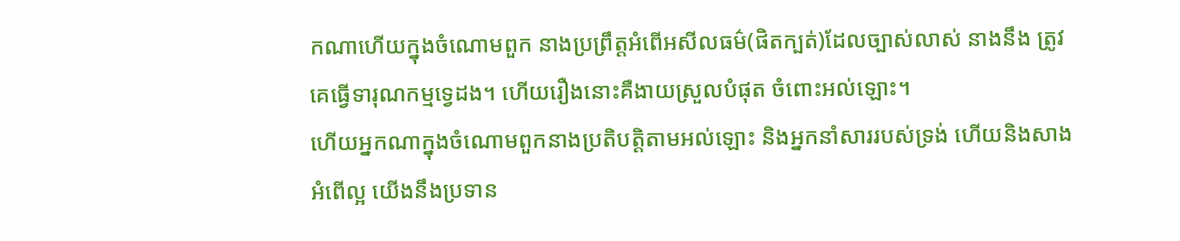កណាហើយក្នុងចំណោមពួក នាងប្រព្រឹត្ដអំពើអសីលធម៌(ផិតក្បត់)ដែលច្បាស់លាស់ នាងនឹង ត្រូវគេធ្វើទារុណកម្មទេ្វដង។ ហើយរឿងនោះគឺងាយស្រួលបំផុត ចំពោះអល់ឡោះ។
ហើយអ្នកណាក្នុងចំណោមពួកនាងប្រតិបត្ដិតាមអល់ឡោះ និងអ្នកនាំសាររបស់ទ្រង់ ហើយនិងសាងអំពើល្អ យើងនឹងប្រទាន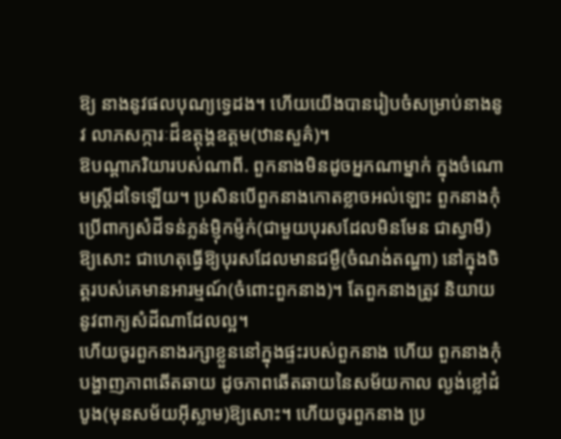ឱ្យ នាងនូវផលបុណ្យទេ្វដង។ ហើយយើងបានរៀបចំសម្រាប់នាងនូវ លាភសក្ការៈដ៏ឧត្ដុង្គឧត្ដម(ឋានសួគ៌)។
ឱបណ្ដាភរិយារបស់ណាពី. ពួកនាងមិនដូចអ្នកណាម្នាក់ ក្នុងចំណោមស្ដ្រីដទៃឡើយ។ ប្រសិនបើពួកនាងកោតខ្លាចអល់ឡោះ ពួកនាងកុំប្រើពាក្យសំដីទន់ភ្លន់ម្ញ៉ិកម្ញ៉ក់(ជាមួយបុរសដែលមិនមែន ជាស្វាមី)ឱ្យសោះ ជាហេតុធ្វើឱ្យបុរសដែលមានជម្ងឺ(ចំណង់តណ្ហា) នៅក្នុងចិត្ដរបស់គេមានអារម្មណ៍(ចំពោះពួកនាង)។ តែពួកនាងត្រូវ និយាយនូវពាក្យសំដីណាដែលល្អ។
ហើយចូរពួកនាងរក្សាខ្លួននៅក្នុងផ្ទះរបស់ពួកនាង ហើយ ពួកនាងកុំបង្ហាញភាពឆើតឆាយ ដូចភាពឆើតឆាយនៃសម័យកាល ល្ងង់ខ្លៅដំបូង(មុនសម័យអ៊ីស្លាម)ឱ្យសោះ។ ហើយចូរពួកនាង ប្រ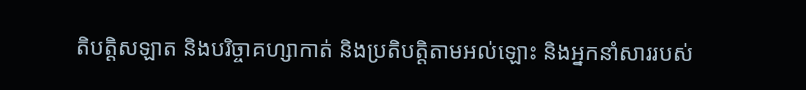តិបត្ដិសឡាត និងបរិច្ចាគហ្សាកាត់ និងប្រតិបត្ដិតាមអល់ឡោះ និងអ្នកនាំសាររបស់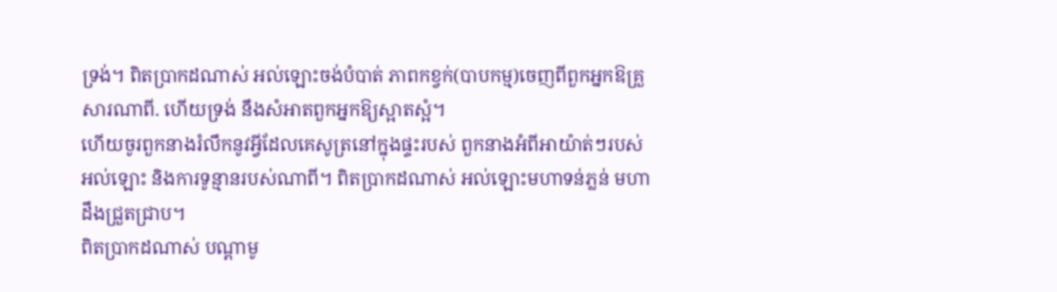ទ្រង់។ ពិតប្រាកដណាស់ អល់ឡោះចង់បំបាត់ ភាពកខ្វក់(បាបកម្ម)ចេញពីពួកអ្នកឱគ្រួសារណាពី. ហើយទ្រង់ នឹងសំអាតពួកអ្នកឱ្យស្អាតស្អំ។
ហើយចូរពួកនាងរំលឹកនូវអ្វីដែលគេសូត្រនៅក្នុងផ្ទះរបស់ ពួកនាងអំពីអាយ៉ាត់ៗរបស់អល់ឡោះ និងការទូន្មានរបស់ណាពី។ ពិតប្រាកដណាស់ អល់ឡោះមហាទន់ភ្លន់ មហាដឹងជ្រួតជ្រាប។
ពិតប្រាកដណាស់ បណ្ដាមូ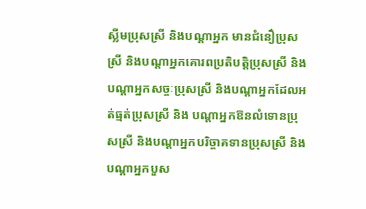ស្លីមប្រុសស្រី និងបណ្ដាអ្នក មានជំនឿប្រុសស្រី និងបណ្ដាអ្នកគោរពប្រតិបត្ដិប្រុសស្រី និង បណ្ដាអ្នកសច្ចៈប្រុសស្រី និងបណ្ដាអ្នកដែលអត់ធ្មត់ប្រុសស្រី និង បណ្ដាអ្នកឱនលំទោនប្រុសស្រី និងបណ្ដាអ្នកបរិច្ចាគទានប្រុសស្រី និងបណ្ដាអ្នកបួស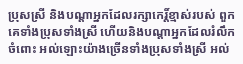ប្រុសស្រី និងបណ្ដាអ្នកដែលរក្សាកេរិ៍្ដខ្មាស់របស់ ពួកគេទាំងប្រុសទាំងស្រី ហើយនិងបណ្ដាអ្នកដែលរំលឹកចំពោះ អល់ឡោះយ៉ាងច្រើនទាំងប្រុសទាំងស្រី អល់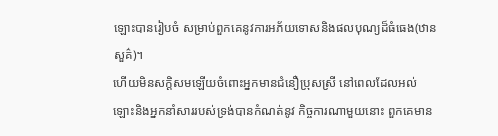ឡោះបានរៀបចំ សម្រាប់ពួកគេនូវការអភ័យទោសនិងផលបុណ្យដ៏ធំធេង(ឋានសួគ៌)។
ហើយមិនសក្ដិសមឡើយចំពោះអ្នកមានជំនឿប្រុសស្រី នៅពេលដែលអល់ឡោះនិងអ្នកនាំសាររបស់ទ្រង់បានកំណត់នូវ កិច្ចការណាមួយនោះ ពួកគេមាន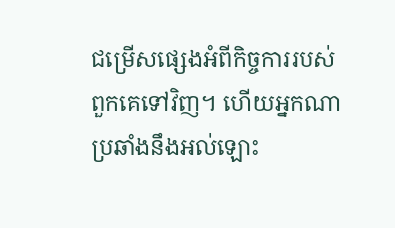ជម្រើសផេ្សងអំពីកិច្ចការរបស់ ពួកគេទៅវិញ។ ហើយអ្នកណាប្រឆាំងនឹងអល់ឡោះ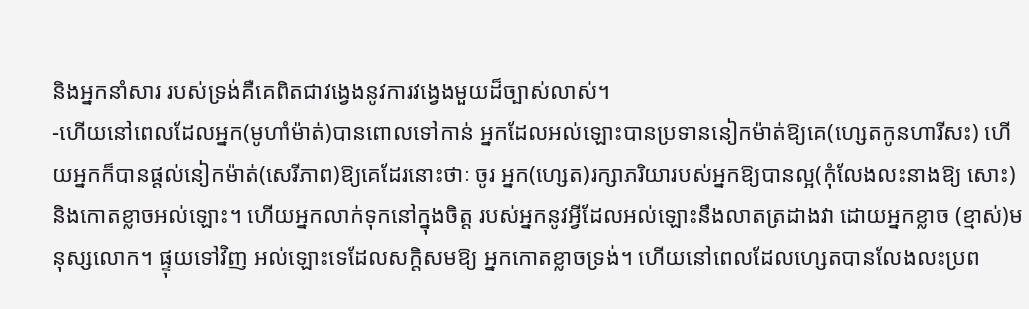និងអ្នកនាំសារ របស់ទ្រង់គឺគេពិតជាវងេ្វងនូវការវងេ្វងមួយដ៏ច្បាស់លាស់។
-ហើយនៅពេលដែលអ្នក(មូហាំម៉ាត់)បានពោលទៅកាន់ អ្នកដែលអល់ឡោះបានប្រទាននៀកម៉ាត់ឱ្យគេ(ហេ្សតកូនហារីសះ) ហើយអ្នកក៏បានផ្ដល់នៀកម៉ាត់(សេរីភាព)ឱ្យគេដែរនោះថាៈ ចូរ អ្នក(ហេ្សត)រក្សាភរិយារបស់អ្នកឱ្យបានល្អ(កុំលែងលះនាងឱ្យ សោះ) និងកោតខ្លាចអល់ឡោះ។ ហើយអ្នកលាក់ទុកនៅក្នុងចិត្ដ របស់អ្នកនូវអ្វីដែលអល់ឡោះនឹងលាតត្រដាងវា ដោយអ្នកខ្លាច (ខ្មាស់)មនុស្សលោក។ ផ្ទុយទៅវិញ អល់ឡោះទេដែលសក្ដិសមឱ្យ អ្នកកោតខ្លាចទ្រង់។ ហើយនៅពេលដែលហេ្សតបានលែងលះប្រព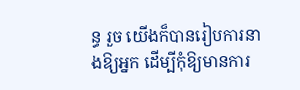ន្ធ រួច យើងក៏បានរៀបការនាងឱ្យអ្នក ដើម្បីកុំឱ្យមានការ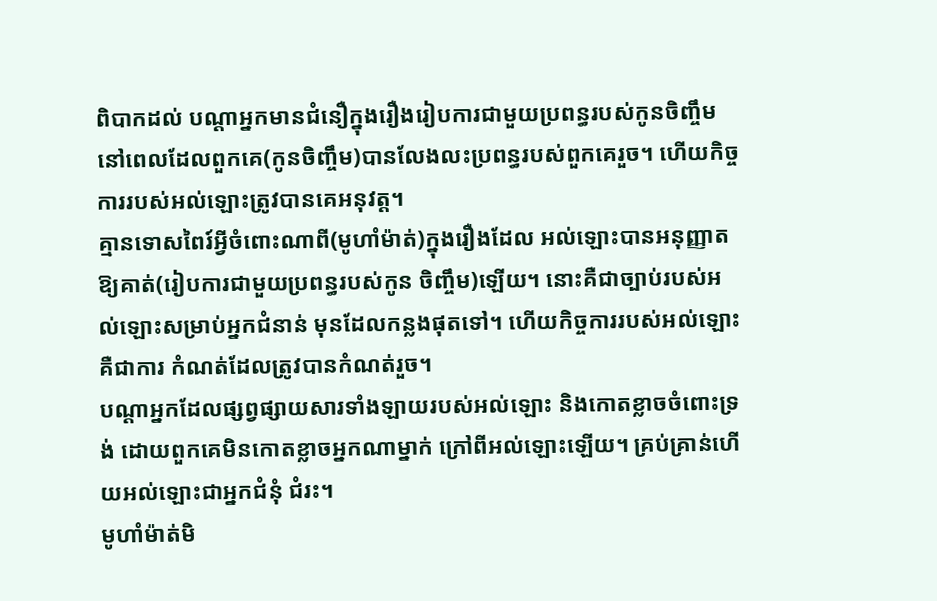ពិបាកដល់ បណ្ដាអ្នកមានជំនឿក្នុងរឿងរៀបការជាមួយប្រពន្ធរបស់កូនចិញ្ចឹម នៅពេលដែលពួកគេ(កូនចិញ្ចឹម)បានលែងលះប្រពន្ធរបស់ពួកគេរួច។ ហើយកិច្ចការរបស់អល់ឡោះត្រូវបានគេអនុវត្ដ។
គ្មានទោសពៃរ៍អ្វីចំពោះណាពី(មូហាំម៉ាត់)ក្នុងរឿងដែល អល់ឡោះបានអនុញ្ញាតឱ្យគាត់(រៀបការជាមួយប្រពន្ធរបស់កូន ចិញ្ចឹម)ឡើយ។ នោះគឺជាច្បាប់របស់អល់ឡោះសម្រាប់អ្នកជំនាន់ មុនដែលកន្លងផុតទៅ។ ហើយកិច្ចការរបស់អល់ឡោះ គឺជាការ កំណត់ដែលត្រូវបានកំណត់រួច។
បណ្ដាអ្នកដែលផ្សព្វផ្សាយសារទាំងឡាយរបស់អល់ឡោះ និងកោតខ្លាចចំពោះទ្រង់ ដោយពួកគេមិនកោតខ្លាចអ្នកណាម្នាក់ ក្រៅពីអល់ឡោះឡើយ។ គ្រប់គ្រាន់ហើយអល់ឡោះជាអ្នកជំនុំ ជំរះ។
មូហាំម៉ាត់មិ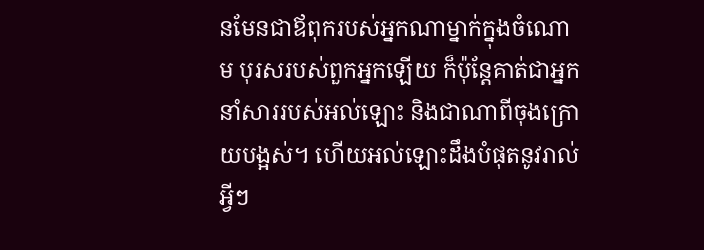នមែនជាឪពុករបស់អ្នកណាម្នាក់ក្នុងចំណោម បុរសរបស់ពួកអ្នកឡើយ ក៏ប៉ុន្ដែគាត់ជាអ្នកនាំសាររបស់អល់ឡោះ និងជាណាពីចុងក្រោយបង្អស់។ ហើយអល់ឡោះដឹងបំផុតនូវរាល់ អ្វីៗ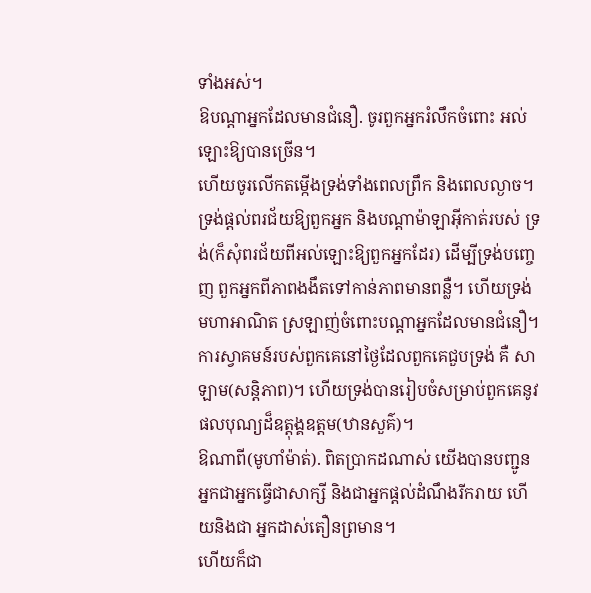ទាំងអស់។
ឱបណ្ដាអ្នកដែលមានជំនឿ. ចូរពួកអ្នករំលឹកចំពោះ អល់ឡោះឱ្យបានច្រើន។
ហើយចូរលើកតម្កើងទ្រង់ទាំងពេលព្រឹក និងពេលល្ងាច។
ទ្រង់ផ្ដល់ពរជ័យឱ្យពួកអ្នក និងបណ្ដាម៉ាឡាអ៊ីកាត់របស់ ទ្រង់(ក៏សុំពរជ័យពីអល់ឡោះឱ្យពួកអ្នកដែរ) ដើម្បីទ្រង់បពោ្ចញ ពួកអ្នកពីភាពងងឹតទៅកាន់ភាពមានពន្លឺ។ ហើយទ្រង់មហាអាណិត ស្រឡាញ់ចំពោះបណ្ដាអ្នកដែលមានជំនឿ។
ការស្វាគមន៍របស់ពួកគេនៅថ្ងៃដែលពួកគេជួបទ្រង់ គឺ សាឡាម(សន្ដិភាព)។ ហើយទ្រង់បានរៀបចំសម្រាប់ពួកគេនូវ ផលបុណ្យដ៏ឧត្ដុង្គឧត្ដម(ឋានសួគ៌)។
ឱណាពី(មូហាំម៉ាត់). ពិតប្រាកដណាស់ យើងបានបញ្ជូន អ្នកជាអ្នកធ្វើជាសាក្សី និងជាអ្នកផ្ដល់ដំណឹងរីករាយ ហើយនិងជា អ្នកដាស់តឿនព្រមាន។
ហើយក៏ជា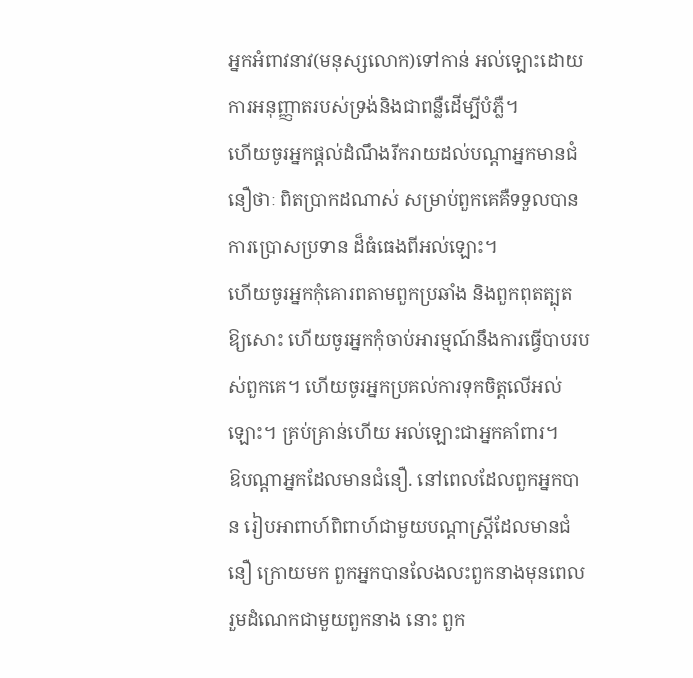អ្នកអំពាវនាវ(មនុស្សលោក)ទៅកាន់ អល់ឡោះដោយការអនុញ្ញាតរបស់ទ្រង់និងជាពនឺ្លដើម្បីបំភ្លឺ។
ហើយចូរអ្នកផ្ដល់ដំណឹងរីករាយដល់បណ្ដាអ្នកមានជំនឿថាៈ ពិតប្រាកដណាស់ សម្រាប់ពួកគេគឺទទួលបានការប្រោសប្រទាន ដ៏ធំធេងពីអល់ឡោះ។
ហើយចូរអ្នកកុំគោរពតាមពួកប្រឆាំង និងពួកពុតត្បុតឱ្យសោះ ហើយចូរអ្នកកុំចាប់អារម្មណ៍នឹងការធ្វើបាបរបស់ពួកគេ។ ហើយចូរអ្នកប្រគល់ការទុកចិត្ដលើអល់ឡោះ។ គ្រប់គ្រាន់ហើយ អល់ឡោះជាអ្នកគាំពារ។
ឱបណ្ដាអ្នកដែលមានជំនឿ. នៅពេលដែលពួកអ្នកបាន រៀបអាពាហ៍ពិពាហ៍ជាមួយបណ្ដាស្ដ្រីដែលមានជំនឿ ក្រោយមក ពួកអ្នកបានលែងលះពួកនាងមុនពេលរួមដំណេកជាមួយពួកនាង នោះ ពួក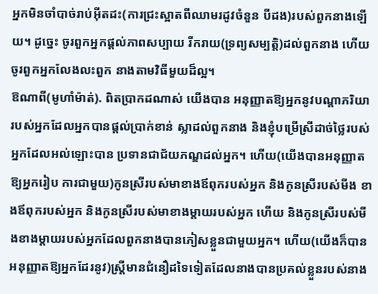អ្នកមិនចាំបាច់រាប់អ៊ីតដះ(ការជ្រះស្អាតពីឈាមរដូវចំនួន បីដង)របស់ពួកនាងឡើយ។ ដូចេ្នះ ចូរពួកអ្នកផ្ដល់ភាពសប្បាយ រីករាយ(ទ្រព្យសម្បត្ដិ)ដល់ពួកនាង ហើយចូរពួកអ្នកលែងលះពួក នាងតាមវិធីមួយដ៏ល្អ។
ឱណាពី(មូហាំម៉ាត់). ពិតប្រាកដណាស់ យើងបាន អនុញ្ញាតឱ្យអ្នកនូវបណ្ដាភរិយារបស់អ្នកដែលអ្នកបានផ្ដល់ប្រាក់ខាន់ ស្លាដល់ពួកនាង និងខ្ញុំបម្រើស្រីដាច់ថ្លៃរបស់អ្នកដែលអល់ឡោះបាន ប្រទានជាជ័យភណ្ឌដល់អ្នក។ ហើយ(យើងបានអនុញ្ញាតឱ្យអ្នករៀប ការជាមួយ)កូនស្រីរបស់មាខាងឪពុករបស់អ្នក និងកូនស្រីរបស់មីង ខាងឪពុករបស់អ្នក និងកូនស្រីរបស់មាខាងម្ដាយរបស់អ្នក ហើយ និងកូនស្រីរបស់មីងខាងម្ដាយរបស់អ្នកដែលពួកនាងបានភៀសខ្លួនជាមួយអ្នក។ ហើយ(យើងក៏បានអនុញ្ញាតឱ្យអ្នកដែរនូវ)ស្ដ្រីមានជំនឿដទៃទៀតដែលនាងបានប្រគល់ខ្លួនរបស់នាង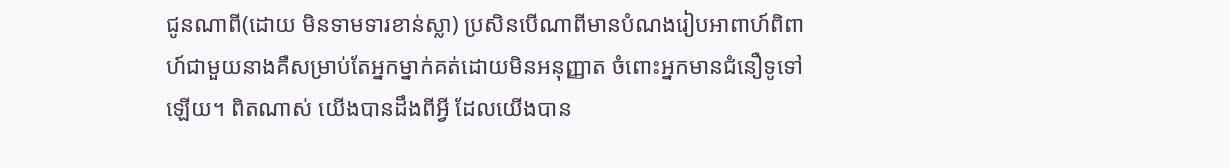ជូនណាពី(ដោយ មិនទាមទារខាន់ស្លា) ប្រសិនបើណាពីមានបំណងរៀបអាពាហ៍ពិពាហ៍ជាមួយនាងគឺសម្រាប់តែអ្នកម្នាក់គត់ដោយមិនអនុញ្ញាត ចំពោះអ្នកមានជំនឿទូទៅឡើយ។ ពិតណាស់ យើងបានដឹងពីអ្វី ដែលយើងបាន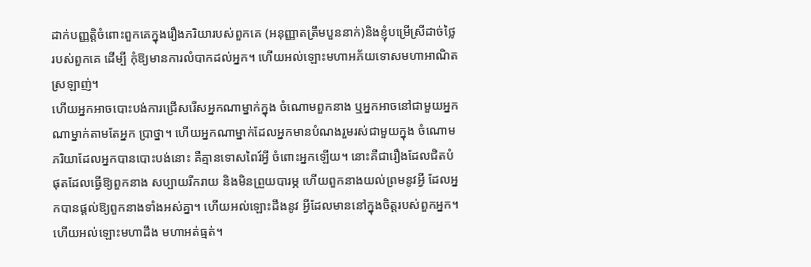ដាក់បញ្ញត្ដិចំពោះពួកគេក្នុងរឿងភរិយារបស់ពួកគេ (អនុញ្ញាតត្រឹមបួននាក់)និងខ្ញុំបម្រើស្រីដាច់ថ្លៃរបស់ពួកគេ ដើម្បី កុំឱ្យមានការលំបាកដល់អ្នក។ ហើយអល់ឡោះមហាអភ័យទោសមហាអាណិតស្រឡាញ់។
ហើយអ្នកអាចបោះបង់ការជ្រើសរើសអ្នកណាម្នាក់ក្នុង ចំណោមពួកនាង ឬអ្នកអាចនៅជាមួយអ្នកណាម្នាក់តាមតែអ្នក ប្រាថ្នា។ ហើយអ្នកណាម្នាក់ដែលអ្នកមានបំណងរួមរស់ជាមួយក្នុង ចំណោមភរិយាដែលអ្នកបានបោះបង់នោះ គឺគ្មានទោសពៃរ៍អ្វី ចំពោះអ្នកឡើយ។ នោះគឺជារឿងដែលជិតបំផុតដែលធ្វើឱ្យពួកនាង សប្បាយរីករាយ និងមិនព្រួយបារម្ភ ហើយពួកនាងយល់ព្រមនូវអ្វី ដែលអ្នកបានផ្ដល់ឱ្យពួកនាងទាំងអស់គ្នា។ ហើយអល់ឡោះដឹងនូវ អ្វីដែលមាននៅក្នុងចិត្ដរបស់ពួកអ្នក។ ហើយអល់ឡោះមហាដឹង មហាអត់ធ្មត់។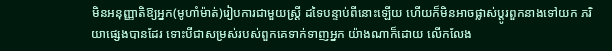មិនអនុញ្ញាតិឱ្យអ្នក(មូហាំម៉ាត់)រៀបការជាមួយស្ដ្រី ដទៃបន្ទាប់ពីនោះឡើយ ហើយក៏មិនអាចផ្លាស់ប្ដូរពួកនាងទៅយក ភរិយាផេ្សងបានដែរ ទោះបីជាសម្រស់របស់ពួកគេទាក់ទាញអ្នក យ៉ាងណាក៏ដោយ លើកលែង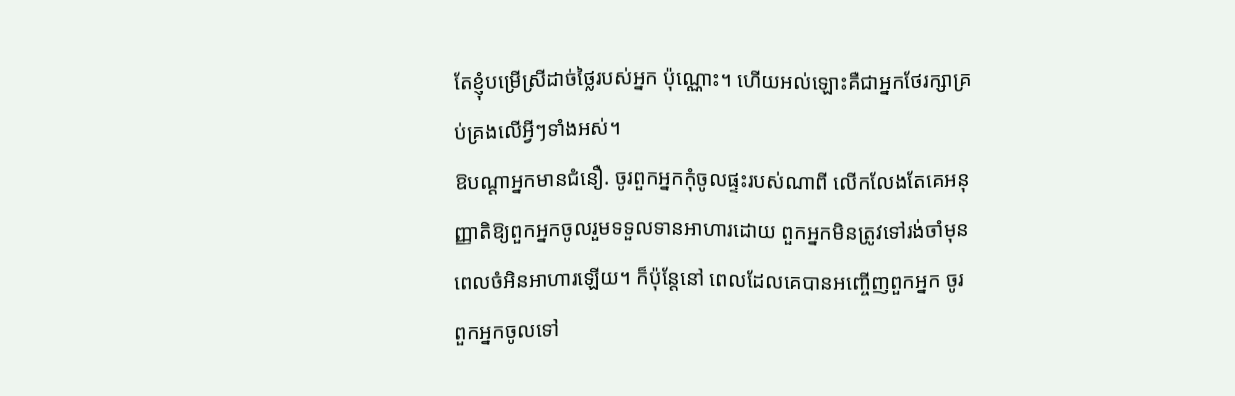តែខ្ញុំបម្រើស្រីដាច់ថ្លៃរបស់អ្នក ប៉ុណ្ណោះ។ ហើយអល់ឡោះគឺជាអ្នកថែរក្សាគ្រប់គ្រងលើអ្វីៗទាំងអស់។
ឱបណ្ដាអ្នកមានជំនឿ. ចូរពួកអ្នកកុំចូលផ្ទះរបស់ណាពី លើកលែងតែគេអនុញ្ញាតិឱ្យពួកអ្នកចូលរួមទទួលទានអាហារដោយ ពួកអ្នកមិនត្រូវទៅរង់ចាំមុនពេលចំអិនអាហារឡើយ។ ក៏ប៉ុន្ដែនៅ ពេលដែលគេបានអញ្ចើញពួកអ្នក ចូរពួកអ្នកចូលទៅ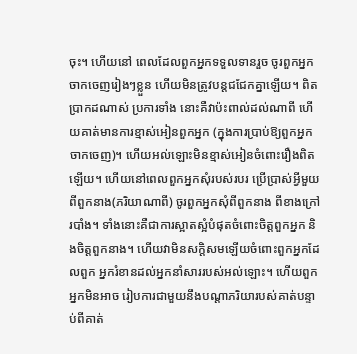ចុះ។ ហើយនៅ ពេលដែលពួកអ្នកទទួលទានរួច ចូរពួកអ្នកចាកចេញរៀងៗខ្លួន ហើយមិនត្រូវបន្ដជជែកគ្នាឡើយ។ ពិតប្រាកដណាស់ ប្រការទាំង នោះគឺវាប៉ះពាល់ដល់ណាពី ហើយគាត់មានការខ្មាស់អៀនពួកអ្នក (ក្នុងការប្រាប់ឱ្យពួកអ្នកចាកចេញ)។ ហើយអល់ឡោះមិនខ្មាស់អៀនចំពោះរឿងពិតឡើយ។ ហើយនៅពេលពួកអ្នកសុំរបស់របរ ប្រើប្រាស់អ្វីមួយពីពួកនាង(ភរិយាណាពី) ចូរពួកអ្នកសុំពីពួកនាង ពីខាងក្រៅរបាំង។ ទាំងនោះគឺជាការស្អាតស្អំបំផុតចំពោះចិត្ដពួកអ្នក និងចិត្ដពួកនាង។ ហើយវាមិនសក្ដិសមឡើយចំពោះពួកអ្នកដែលពួក អ្នករំខានដល់អ្នកនាំសាររបស់អល់ឡោះ។ ហើយពួកអ្នកមិនអាច រៀបការជាមួយនឹងបណ្ដាភរិយារបស់គាត់បន្ទាប់ពីគាត់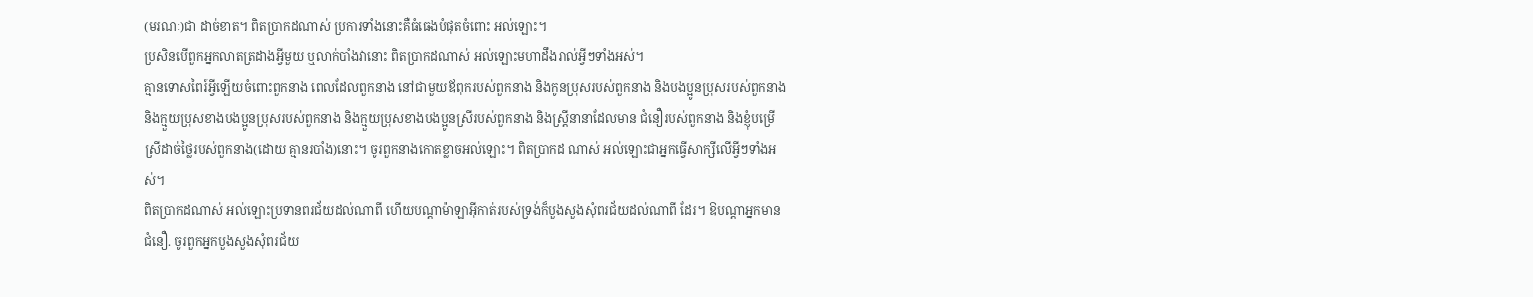(មរណៈ)ជា ដាច់ខាត។ ពិតប្រាកដណាស់ ប្រការទាំងនោះគឺធំធេងបំផុតចំពោះ អល់ឡោះ។
ប្រសិនបើពួកអ្នកលាតត្រដាងអ្វីមួយ ឬលាក់បាំងវានោះ ពិតប្រាកដណាស់ អល់ឡោះមហាដឹងរាល់អ្វីៗទាំងអស់។
គ្មានទោសពៃរ៍អ្វីឡើយចំពោះពួកនាង ពេលដែលពួកនាង នៅជាមួយឪពុករបស់ពួកនាង និងកូនប្រុសរបស់ពួកនាង និងបងប្អូនប្រុសរបស់ពួកនាង និងក្មួយប្រុសខាងបងប្អូនប្រុសរបស់ពួកនាង និងក្មួយប្រុសខាងបងប្អូនស្រីរបស់ពួកនាង និងស្រី្ដនានាដែលមាន ជំនឿរបស់ពួកនាង និងខ្ញុំបម្រើស្រីដាច់ថ្លៃរបស់ពួកនាង(ដោយ គ្មានរបាំង)នោះ។ ចូរពួកនាងកោតខ្លាចអល់ឡោះ។ ពិតប្រាកដ ណាស់ អល់ឡោះជាអ្នកធ្វើសាក្សីលើអ្វីៗទាំងអស់។
ពិតប្រាកដណាស់ អល់ឡោះប្រទានពរជ័យដល់ណាពី ហើយបណ្ដាម៉ាឡាអ៊ីកាត់របស់ទ្រង់ក៏បួងសួងសុំពរជ័យដល់ណាពី ដែរ។ ឱបណ្ដាអ្នកមានជំនឿ. ចូរពួកអ្នកបួងសួងសុំពរជ័យ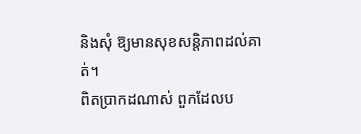និងសុំ ឱ្យមានសុខសន្ដិភាពដល់គាត់។
ពិតប្រាកដណាស់ ពួកដែលប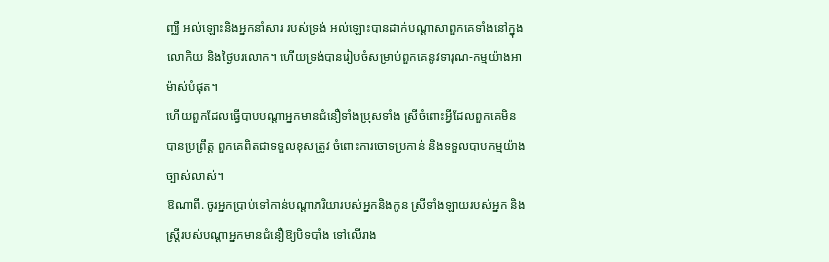ញ្ឈឺ អល់ឡោះនិងអ្នកនាំសារ របស់ទ្រង់ អល់ឡោះបានដាក់បណ្ដាសាពួកគេទាំងនៅក្នុងលោកិយ និងថ្ងៃបរលោក។ ហើយទ្រង់បានរៀបចំសម្រាប់ពួកគេនូវទារុណ-កម្មយ៉ាងអាម៉ាស់បំផុត។
ហើយពួកដែលធ្វើបាបបណ្ដាអ្នកមានជំនឿទាំងប្រុសទាំង ស្រីចំពោះអ្វីដែលពួកគេមិនបានប្រព្រឹត្ដ ពួកគេពិតជាទទួលខុសត្រូវ ចំពោះការចោទប្រកាន់ និងទទួលបាបកម្មយ៉ាងច្បាស់លាស់។
ឱណាពី. ចូរអ្នកប្រាប់ទៅកាន់បណ្ដាភរិយារបស់អ្នកនិងកូន ស្រីទាំងឡាយរបស់អ្នក និងស្ដ្រីរបស់បណ្ដាអ្នកមានជំនឿឱ្យបិទបាំង ទៅលើរាង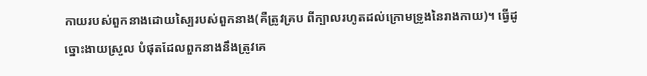កាយរបស់ពួកនាងដោយស្បៃរបស់ពួកនាង(គឺត្រូវគ្រប ពីក្បាលរហូតដល់ក្រោមទ្រូងនៃរាងកាយ)។ ធ្វើដូច្នោះងាយស្រួល បំផុតដែលពួកនាងនឹងត្រូវគេ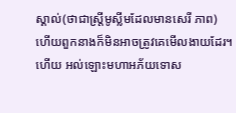ស្គាល់(ថាជាស្ដ្រីមូស្លីមដែលមានសេរី ភាព) ហើយពួកនាងក៏មិនអាចត្រូវគេមើលងាយដែរ។ ហើយ អល់ឡោះមហាអភ័យទោស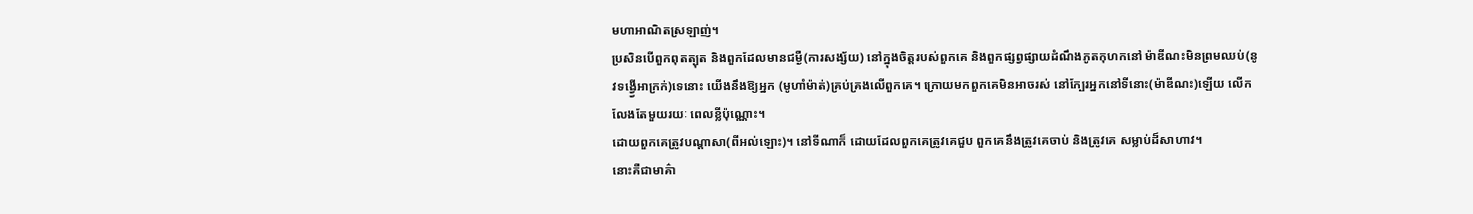មហាអាណិតស្រឡាញ់។
ប្រសិនបើពួកពុតត្បុត និងពួកដែលមានជម្ងឺ(ការសង្ស័យ) នៅក្នុងចិត្ដរបស់ពួកគេ និងពួកផ្សព្វផ្សាយដំណឹងភូតកុហកនៅ ម៉ាឌីណះមិនព្រមឈប់(នូវទង្វើ្វអាក្រក់)ទេនោះ យើងនឹងឱ្យអ្នក (មូហាំម៉ាត់)គ្រប់គ្រងលើពួកគេ។ ក្រោយមកពួកគេមិនអាចរស់ នៅក្បែរអ្នកនៅទីនោះ(ម៉ាឌីណះ)ឡើយ លើកលែងតែមួយរយៈ ពេលខ្លីប៉ុណ្ណោះ។
ដោយពួកគេត្រូវបណ្ដាសា(ពីអល់ឡោះ)។ នៅទីណាក៏ ដោយដែលពួកគេត្រូវគេជួប ពួកគេនឹងត្រូវគេចាប់ និងត្រូវគេ សម្លាប់ដ៏សាហាវ។
នោះគឺជាមាគ៌ា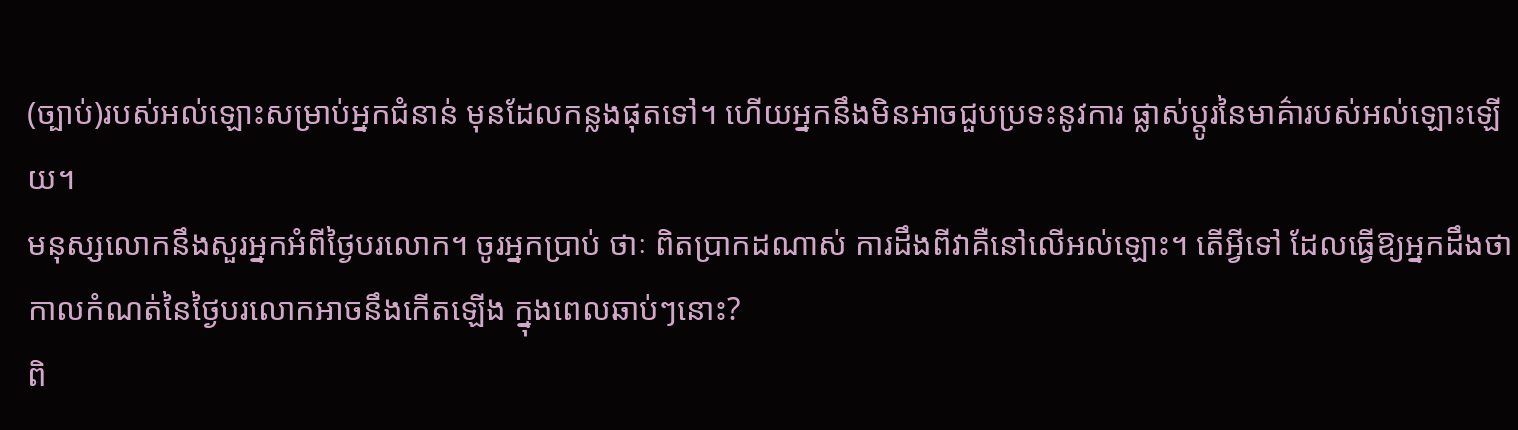(ច្បាប់)របស់អល់ឡោះសម្រាប់អ្នកជំនាន់ មុនដែលកន្លងផុតទៅ។ ហើយអ្នកនឹងមិនអាចជួបប្រទះនូវការ ផ្លាស់ប្ដូរនៃមាគ៌ារបស់អល់ឡោះឡើយ។
មនុស្សលោកនឹងសួរអ្នកអំពីថ្ងៃបរលោក។ ចូរអ្នកប្រាប់ ថាៈ ពិតប្រាកដណាស់ ការដឹងពីវាគឺនៅលើអល់ឡោះ។ តើអ្វីទៅ ដែលធ្វើឱ្យអ្នកដឹងថា កាលកំណត់នៃថ្ងៃបរលោកអាចនឹងកើតឡើង ក្នុងពេលឆាប់ៗនោះ?
ពិ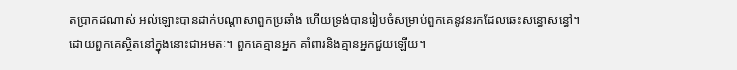តប្រាកដណាស់ អល់ឡោះបានដាក់បណ្ដាសាពួកប្រឆាំង ហើយទ្រង់បានរៀបចំសម្រាប់ពួកគេនូវនរកដែលឆេះសន្ធោសន្ធៅ។
ដោយពួកគេស្ថិតនៅក្នុងនោះជាអមតៈ។ ពួកគេគ្មានអ្នក គាំពារនិងគ្មានអ្នកជួយឡើយ។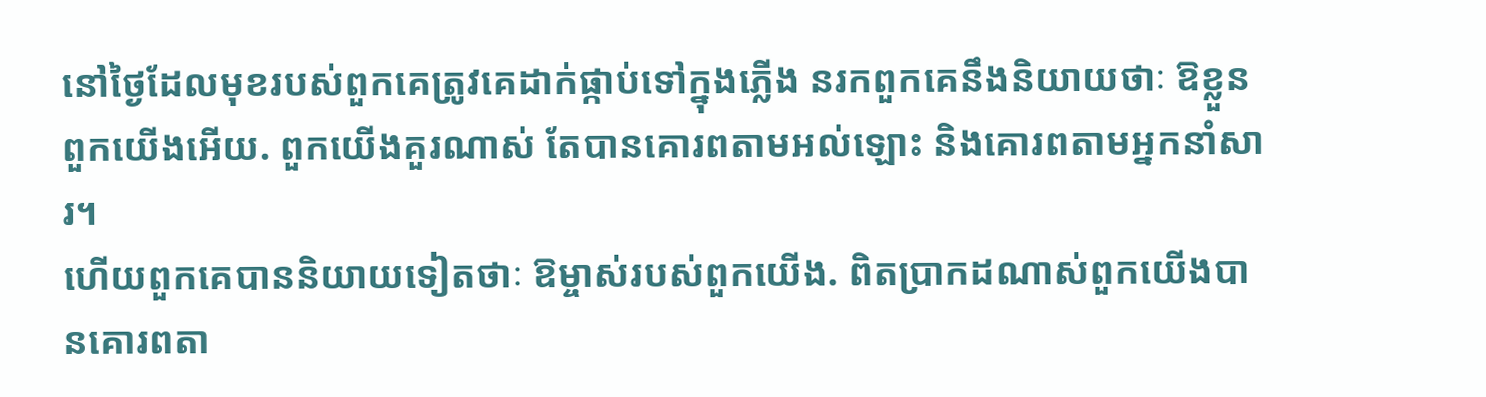នៅថ្ងៃដែលមុខរបស់ពួកគេត្រូវគេដាក់ផ្កាប់ទៅក្នុងភ្លើង នរកពួកគេនឹងនិយាយថាៈ ឱខ្លួនពួកយើងអើយ. ពួកយើងគួរណាស់ តែបានគោរពតាមអល់ឡោះ និងគោរពតាមអ្នកនាំសារ។
ហើយពួកគេបាននិយាយទៀតថាៈ ឱម្ចាស់របស់ពួកយើង. ពិតប្រាកដណាស់ពួកយើងបានគោរពតា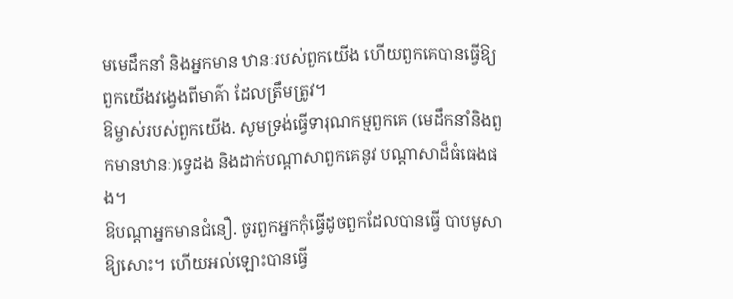មមេដឹកនាំ និងអ្នកមាន ឋានៈរបស់ពួកយើង ហើយពួកគេបានធ្វើឱ្យពួកយើងវងេ្វងពីមាគ៌ា ដែលត្រឹមត្រូវ។
ឱម្ចាស់របស់ពួកយើង. សូមទ្រង់ធ្វើទារុណកម្មពួកគេ (មេដឹកនាំនិងពួកមានឋានៈ)ទេ្វដង និងដាក់បណ្ដាសាពួកគេនូវ បណ្ដាសាដ៏ធំធេងផង។
ឱបណ្ដាអ្នកមានជំនឿ. ចូរពួកអ្នកកុំធ្វើដូចពួកដែលបានធ្វើ បាបមូសាឱ្យសោះ។ ហើយអល់ឡោះបានធ្វើ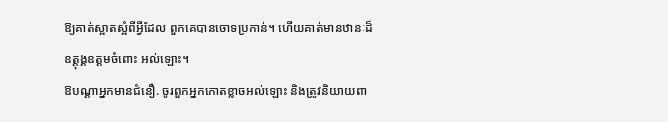ឱ្យគាត់ស្អាតស្អំពីអ្វីដែល ពួកគេបានចោទប្រកាន់។ ហើយគាត់មានឋានៈដ៏ឧត្ដុង្គឧត្ដមចំពោះ អល់ឡោះ។
ឱបណ្ដាអ្នកមានជំនឿ. ចូរពួកអ្នកកោតខ្លាចអល់ឡោះ និងត្រូវនិយាយពា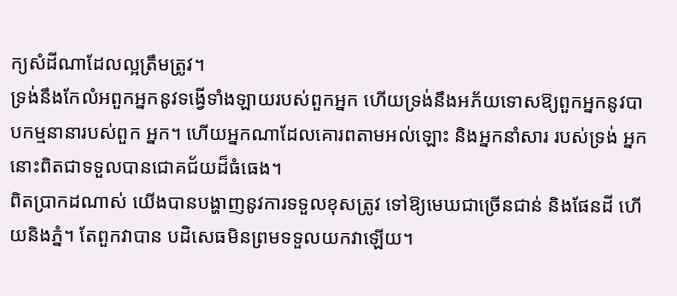ក្យសំដីណាដែលល្អត្រឹមត្រូវ។
ទ្រង់នឹងកែលំអពួកអ្នកនូវទង្វើទាំងឡាយរបស់ពួកអ្នក ហើយទ្រង់នឹងអភ័យទោសឱ្យពួកអ្នកនូវបាបកម្មនានារបស់ពួក អ្នក។ ហើយអ្នកណាដែលគោរពតាមអល់ឡោះ និងអ្នកនាំសារ របស់ទ្រង់ អ្នកនោះពិតជាទទួលបានជោគជ័យដ៏ធំធេង។
ពិតប្រាកដណាស់ យើងបានបង្ហាញនូវការទទួលខុសត្រូវ ទៅឱ្យមេឃជាច្រើនជាន់ និងផែនដី ហើយនិងភ្នំ។ តែពួកវាបាន បដិសេធមិនព្រមទទួលយកវាឡើយ។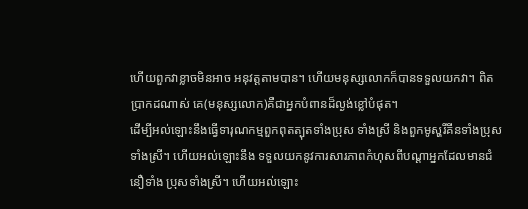ហើយពួកវាខ្លាចមិនអាច អនុវត្ដតាមបាន។ ហើយមនុស្សលោកក៏បានទទួលយកវា។ ពិតប្រាកដណាស់ គេ(មនុស្សលោក)គឺជាអ្នកបំពានដ៏ល្ងង់ខ្លៅបំផុត។
ដើម្បីអល់ឡោះនឹងធ្វើទារុណកម្មពួកពុតត្បុតទាំងប្រុស ទាំងស្រី និងពួកមូស្ហរីគីនទាំងប្រុសទាំងស្រី។ ហើយអល់ឡោះនឹង ទទួលយកនូវការសារភាពកំហុសពីបណ្ដាអ្នកដែលមានជំនឿទាំង ប្រុសទាំងស្រី។ ហើយអល់ឡោះ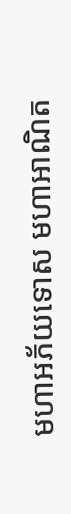មហាអភ័យទោស មហាអាណិត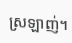ស្រឡាញ់។